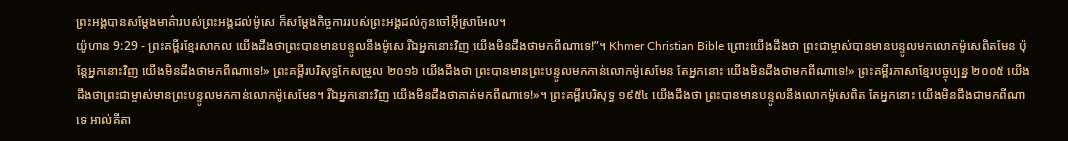ព្រះអង្គបានសម្ដែងមាគ៌ារបស់ព្រះអង្គដល់ម៉ូសេ ក៏សម្ដែងកិច្ចការរបស់ព្រះអង្គដល់កូនចៅអ៊ីស្រាអែល។
យ៉ូហាន 9:29 - ព្រះគម្ពីរខ្មែរសាកល យើងដឹងថាព្រះបានមានបន្ទូលនឹងម៉ូសេ រីឯអ្នកនោះវិញ យើងមិនដឹងថាមកពីណាទេ!”។ Khmer Christian Bible ព្រោះយើងដឹងថា ព្រះជាម្ចាស់បានមានបន្ទូលមកលោកម៉ូសេពិតមែន ប៉ុន្ដែអ្នកនោះវិញ យើងមិនដឹងថាមកពីណាទេ!» ព្រះគម្ពីរបរិសុទ្ធកែសម្រួល ២០១៦ យើងដឹងថា ព្រះបានមានព្រះបន្ទូលមកកាន់លោកម៉ូសេមែន តែអ្នកនោះ យើងមិនដឹងថាមកពីណាទេ!» ព្រះគម្ពីរភាសាខ្មែរបច្ចុប្បន្ន ២០០៥ យើងដឹងថាព្រះជាម្ចាស់មានព្រះបន្ទូលមកកាន់លោកម៉ូសេមែន។ រីឯអ្នកនោះវិញ យើងមិនដឹងថាគាត់មកពីណាទេ!»។ ព្រះគម្ពីរបរិសុទ្ធ ១៩៥៤ យើងដឹងថា ព្រះបានមានបន្ទូលនឹងលោកម៉ូសេពិត តែអ្នកនោះ យើងមិនដឹងជាមកពីណាទេ អាល់គីតា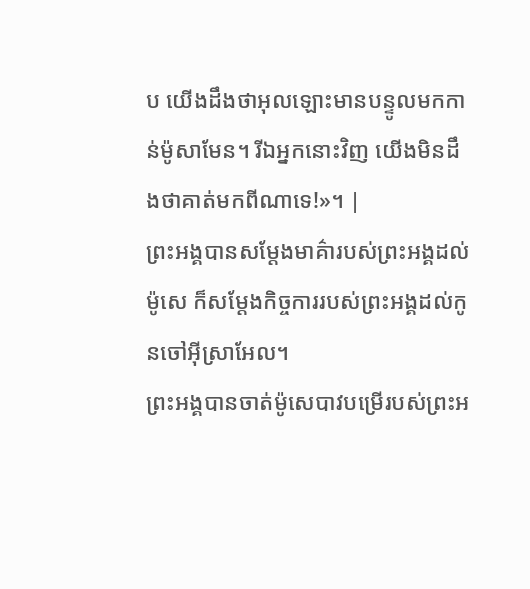ប យើងដឹងថាអុលឡោះមានបន្ទូលមកកាន់ម៉ូសាមែន។ រីឯអ្នកនោះវិញ យើងមិនដឹងថាគាត់មកពីណាទេ!»។ |
ព្រះអង្គបានសម្ដែងមាគ៌ារបស់ព្រះអង្គដល់ម៉ូសេ ក៏សម្ដែងកិច្ចការរបស់ព្រះអង្គដល់កូនចៅអ៊ីស្រាអែល។
ព្រះអង្គបានចាត់ម៉ូសេបាវបម្រើរបស់ព្រះអ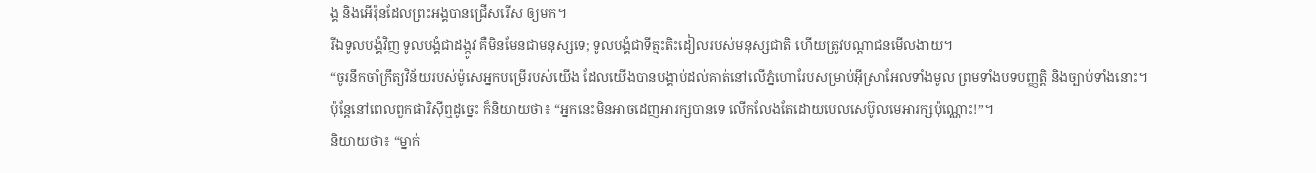ង្គ និងអើរ៉ុនដែលព្រះអង្គបានជ្រើសរើស ឲ្យមក។
រីឯទូលបង្គំវិញ ទូលបង្គំជាដង្កូវ គឺមិនមែនជាមនុស្សទេ; ទូលបង្គំជាទីត្មះតិះដៀលរបស់មនុស្សជាតិ ហើយត្រូវបណ្ដាជនមើលងាយ។
“ចូរនឹកចាំក្រឹត្យវិន័យរបស់ម៉ូសេអ្នកបម្រើរបស់យើង ដែលយើងបានបង្គាប់ដល់គាត់នៅលើភ្នំហោរែបសម្រាប់អ៊ីស្រាអែលទាំងមូល ព្រមទាំងបទបញ្ញត្តិ និងច្បាប់ទាំងនោះ។
ប៉ុន្តែនៅពេលពួកផារិស៊ីឮដូច្នេះ ក៏និយាយថា៖ “អ្នកនេះមិនអាចដេញអារក្សបានទេ លើកលែងតែដោយបេលសេប៊ូលមេអារក្សប៉ុណ្ណោះ!”។
និយាយថា៖ “ម្នាក់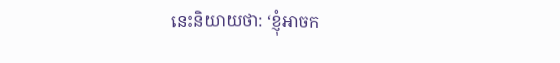នេះនិយាយថា: ‘ខ្ញុំអាចក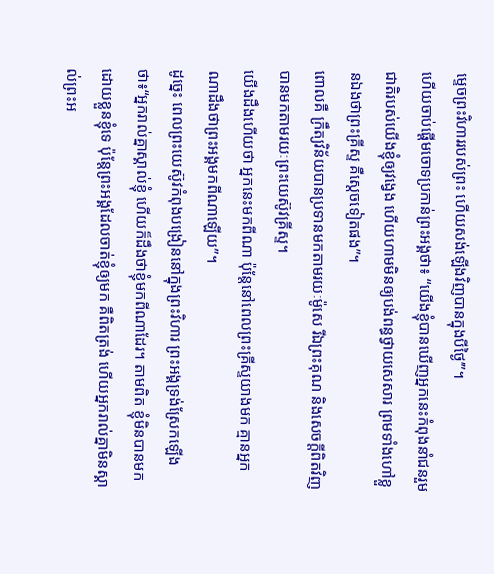ម្ទេចព្រះវិហាររបស់ព្រះ ហើយសង់ឡើងវិញបានក្នុងបីថ្ងៃ’”។
ហើយចាប់ផ្ដើមចោទប្រកាន់ព្រះអង្គថា៖ “យើងខ្ញុំបានឃើញអ្នកនេះកំពុងនាំជនរួមជាតិរបស់យើងខ្ញុំឲ្យវង្វេង ហើយហាមមិនឲ្យបង់ពន្ធថ្វាយសេសារ ព្រមទាំងហៅខ្លួនឯងថាព្រះគ្រីស្ទ គឺស្ដេចទៀតផង”។
ពោលគឺ ក្រឹត្យវិន័យបានប្រទានមកតាមរយៈម៉ូសេ រីឯព្រះគុណ និងសេចក្ដីពិតវិញ បានមកតាមរយៈព្រះយេស៊ូវគ្រីស្ទ។
យើងដឹងហើយថា អ្នកនេះមកពីណា ប៉ុន្តែនៅពេលព្រះគ្រីស្ទយាងមក គ្មានអ្នកណាដឹងថាព្រះអង្គមកពីណាឡើយ”។
ដូច្នេះ ពេលព្រះយេស៊ូវកំពុងបង្រៀននៅក្នុងព្រះវិហារ ព្រះអង្គទ្រង់ស្រែកឡើងថា៖“អ្នករាល់គ្នាស្គាល់ខ្ញុំ ហើយក៏ដឹងថាខ្ញុំមកពីណាដែរ។ តាមពិត ខ្ញុំមិនបានមកដោយខ្លួនខ្ញុំទេ ប៉ុន្តែព្រះអង្គដែលចាត់ខ្ញុំឲ្យមក គឺពិតត្រង់ ហើយអ្នករាល់គ្នាមិនស្គាល់ព្រះអ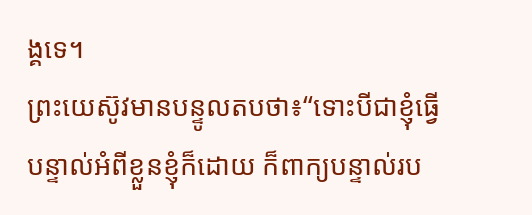ង្គទេ។
ព្រះយេស៊ូវមានបន្ទូលតបថា៖“ទោះបីជាខ្ញុំធ្វើបន្ទាល់អំពីខ្លួនខ្ញុំក៏ដោយ ក៏ពាក្យបន្ទាល់រប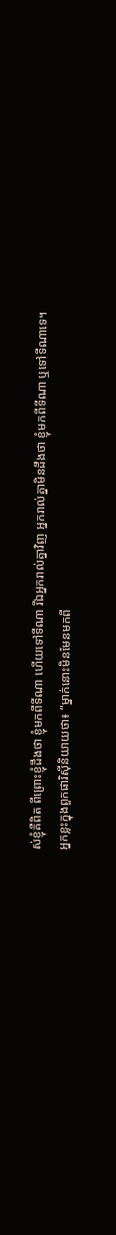ស់ខ្ញុំគឺពិត ពីព្រោះខ្ញុំដឹងថា ខ្ញុំមកពីទីណា ហើយទៅទីណា រីឯអ្នករាល់គ្នាវិញ អ្នករាល់គ្នាមិនដឹងថា ខ្ញុំមកពីទីណា ឬទៅទីណាទេ។
អ្នកខ្លះក្នុងពួកផារិស៊ីនិយាយថា៖ “ម្នាក់នោះមិនមែនមកពី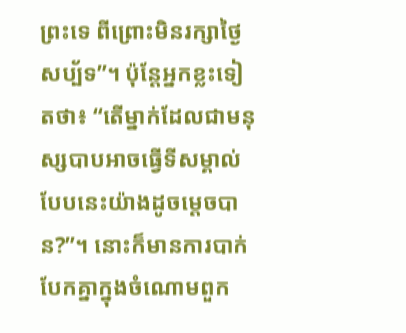ព្រះទេ ពីព្រោះមិនរក្សាថ្ងៃសប្ប័ទ”។ ប៉ុន្តែអ្នកខ្លះទៀតថា៖ “តើម្នាក់ដែលជាមនុស្សបាបអាចធ្វើទីសម្គាល់បែបនេះយ៉ាងដូចម្ដេចបាន?”។ នោះក៏មានការបាក់បែកគ្នាក្នុងចំណោមពួក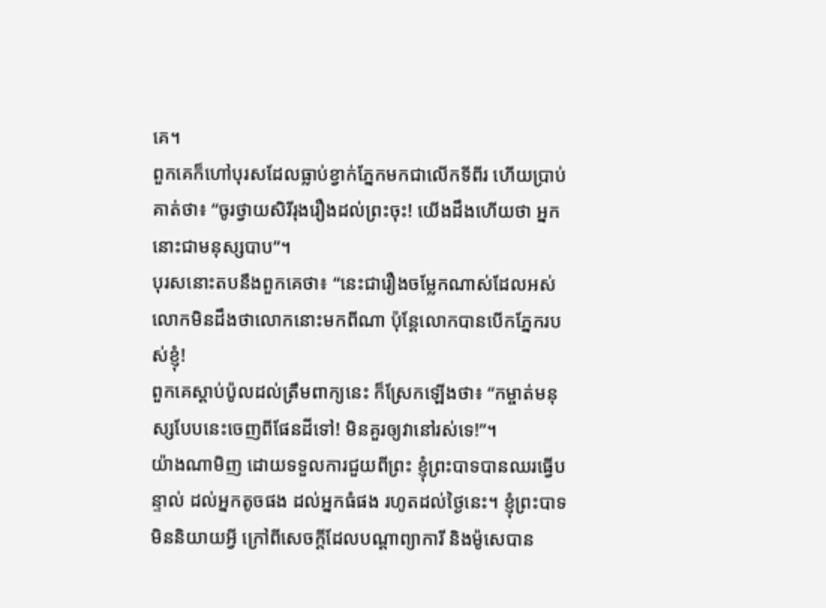គេ។
ពួកគេក៏ហៅបុរសដែលធ្លាប់ខ្វាក់ភ្នែកមកជាលើកទីពីរ ហើយប្រាប់គាត់ថា៖ “ចូរថ្វាយសិរីរុងរឿងដល់ព្រះចុះ! យើងដឹងហើយថា អ្នកនោះជាមនុស្សបាប”។
បុរសនោះតបនឹងពួកគេថា៖ “នេះជារឿងចម្លែកណាស់ដែលអស់លោកមិនដឹងថាលោកនោះមកពីណា ប៉ុន្តែលោកបានបើកភ្នែករបស់ខ្ញុំ!
ពួកគេស្ដាប់ប៉ូលដល់ត្រឹមពាក្យនេះ ក៏ស្រែកឡើងថា៖ “កម្ចាត់មនុស្សបែបនេះចេញពីផែនដីទៅ! មិនគួរឲ្យវានៅរស់ទេ!”។
យ៉ាងណាមិញ ដោយទទួលការជួយពីព្រះ ខ្ញុំព្រះបាទបានឈរធ្វើបន្ទាល់ ដល់អ្នកតូចផង ដល់អ្នកធំផង រហូតដល់ថ្ងៃនេះ។ ខ្ញុំព្រះបាទមិននិយាយអ្វី ក្រៅពីសេចក្ដីដែលបណ្ដាព្យាការី និងម៉ូសេបាន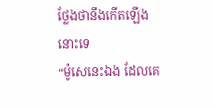ថ្លែងថានឹងកើតឡើងនោះទេ
“ម៉ូសេនេះឯង ដែលគេ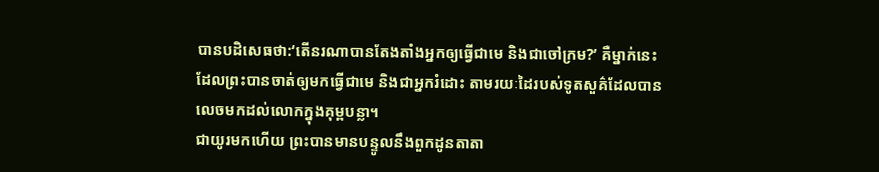បានបដិសេធថា:‘តើនរណាបានតែងតាំងអ្នកឲ្យធ្វើជាមេ និងជាចៅក្រម?’ គឺម្នាក់នេះ ដែលព្រះបានចាត់ឲ្យមកធ្វើជាមេ និងជាអ្នករំដោះ តាមរយៈដៃរបស់ទូតសួគ៌ដែលបានលេចមកដល់លោកក្នុងគុម្ពបន្លា។
ជាយូរមកហើយ ព្រះបានមានបន្ទូលនឹងពួកដូនតាតា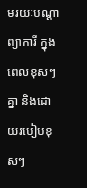មរយៈបណ្ដាព្យាការី ក្នុងពេលខុសៗគ្នា និងដោយរបៀបខុសៗ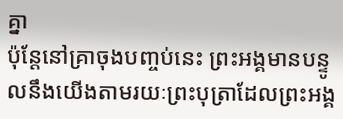គ្នា
ប៉ុន្តែនៅគ្រាចុងបញ្ចប់នេះ ព្រះអង្គមានបន្ទូលនឹងយើងតាមរយៈព្រះបុត្រាដែលព្រះអង្គ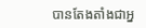បានតែងតាំងជាអ្ន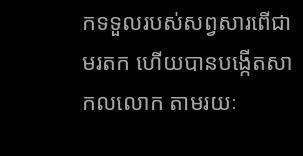កទទួលរបស់សព្វសារពើជាមរតក ហើយបានបង្កើតសាកលលោក តាមរយៈ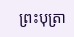ព្រះបុត្រា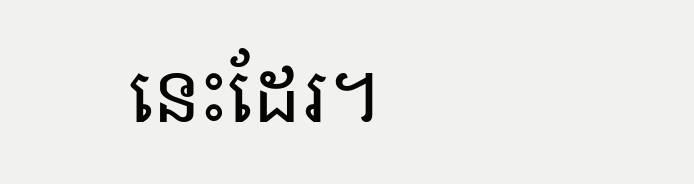នេះដែរ។